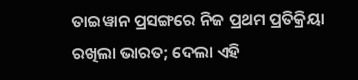ତାଇୱାନ ପ୍ରସଙ୍ଗରେ ନିଜ ପ୍ରଥମ ପ୍ରତିକ୍ରିୟା ରଖିଲା ଭାରତ; ଦେଲା ଏହି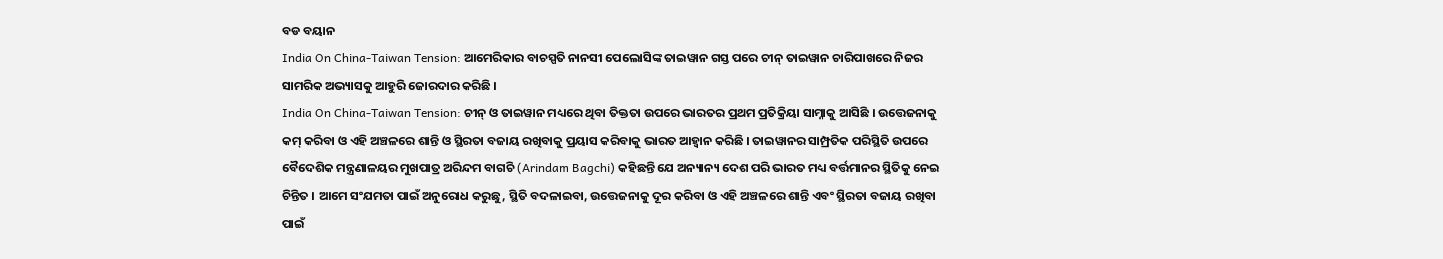ବଡ ବୟାନ
India On China-Taiwan Tension: ଆମେରିକାର ବାଚସ୍ପତି ନାନସୀ ପେଲୋସିଙ୍କ ତାଇୱାନ ଗସ୍ତ ପରେ ଚୀନ୍ ତାଇୱାନ ଚାରିପାଖରେ ନିଜର ସାମରିକ ଅଭ୍ୟାସକୁ ଆହୁରି ଜୋରଦାର କରିଛି ।
India On China-Taiwan Tension: ଚୀନ୍ ଓ ତାଇୱାନ ମଧ୍ୟରେ ଥିବା ତିକ୍ତତା ଉପରେ ଭାରତର ପ୍ରଥମ ପ୍ରତିକ୍ରିୟା ସାମ୍ନାକୁ ଆସିଛି । ଉତ୍ତେଜନାକୁ କମ୍ କରିବା ଓ ଏହି ଅଞ୍ଚଳରେ ଶାନ୍ତି ଓ ସ୍ଥିରତା ବଜାୟ ରଖିବାକୁ ପ୍ରୟାସ କରିବାକୁ ଭାରତ ଆହ୍ୱାନ କରିଛି । ତାଇୱାନର ସାମ୍ପ୍ରତିକ ପରିସ୍ଥିତି ଉପରେ ବୈଦେଶିକ ମନ୍ତ୍ରଣାଳୟର ମୁଖପାତ୍ର ଅରିନ୍ଦମ ବାଗଚି (Arindam Bagchi) କହିଛନ୍ତି ଯେ ଅନ୍ୟାନ୍ୟ ଦେଶ ପରି ଭାରତ ମଧ୍ୟ ବର୍ତ୍ତମାନର ସ୍ଥିତିକୁ ନେଇ ଚିନ୍ତିତ । ଆମେ ସଂଯମତା ପାଇଁ ଅନୁରୋଧ କରୁଛୁ, ସ୍ଥିତି ବଦଳାଇବା, ଉତ୍ତେଜନାକୁ ଦୂର କରିବା ଓ ଏହି ଅଞ୍ଚଳରେ ଶାନ୍ତି ଏବଂ ସ୍ଥିରତା ବଜାୟ ରଖିବା ପାଇଁ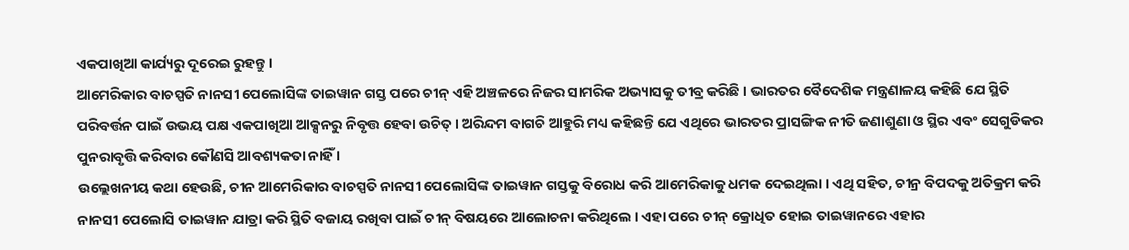ଏକପାଖିଆ କାର୍ଯ୍ୟରୁ ଦୂରେଇ ରୁହନ୍ତୁ ।
ଆମେରିକାର ବାଚସ୍ପତି ନାନସୀ ପେଲୋସିଙ୍କ ତାଇୱାନ ଗସ୍ତ ପରେ ଚୀନ୍ ଏହି ଅଞ୍ଚଳରେ ନିଜର ସାମରିକ ଅଭ୍ୟାସକୁ ତୀବ୍ର କରିଛି । ଭାରତର ବୈଦେଶିକ ମନ୍ତ୍ରଣାଳୟ କହିଛି ଯେ ସ୍ଥିତି ପରିବର୍ତ୍ତନ ପାଇଁ ଉଭୟ ପକ୍ଷ ଏକପାଖିଆ ଆକ୍ସନରୁ ନିବୃତ୍ତ ହେବା ଉଚିତ୍ । ଅରିନ୍ଦମ ବାଗଚି ଆହୁରି ମଧ୍ୟ କହିଛନ୍ତି ଯେ ଏଥିରେ ଭାରତର ପ୍ରାସଙ୍ଗିକ ନୀତି ଜଣାଶୁଣା ଓ ସ୍ଥିର ଏବଂ ସେଗୁଡିକର ପୁନରାବୃତ୍ତି କରିବାର କୌଣସି ଆବଶ୍ୟକତା ନାହିଁ ।
ଉଲ୍ଲେଖନୀୟ କଥା ହେଉଛି, ଚୀନ ଆମେରିକାର ବାଚସ୍ପତି ନାନସୀ ପେଲୋସିଙ୍କ ତାଇୱାନ ଗସ୍ତକୁ ବିରୋଧ କରି ଆମେରିକାକୁ ଧମକ ଦେଇଥିଲା । ଏଥି ସହିତ, ଚୀନ୍ର ବିପଦକୁ ଅତିକ୍ରମ କରି ନାନସୀ ପେଲୋସି ତାଇୱାନ ଯାତ୍ରା କରି ସ୍ଥିତି ବଜାୟ ରଖିବା ପାଇଁ ଚୀନ୍ ବିଷୟରେ ଆଲୋଚନା କରିଥିଲେ । ଏହା ପରେ ଚୀନ୍ କ୍ରୋଧିତ ହୋଇ ତାଇୱାନରେ ଏହାର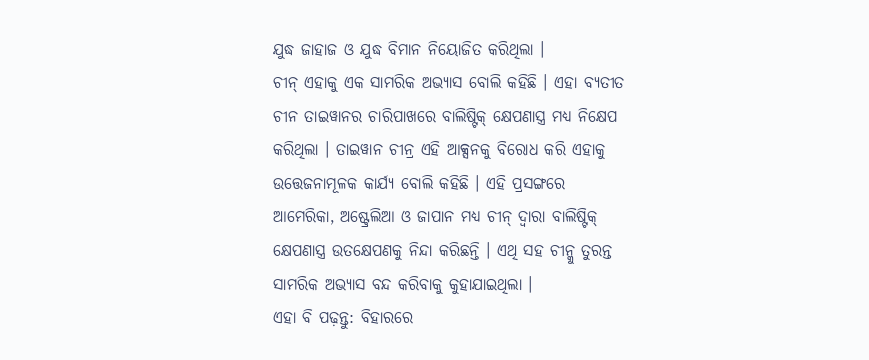ଯୁଦ୍ଧ ଜାହାଜ ଓ ଯୁଦ୍ଧ ବିମାନ ନିୟୋଜିତ କରିଥିଲା ।
ଚୀନ୍ ଏହାକୁ ଏକ ସାମରିକ ଅଭ୍ୟାସ ବୋଲି କହିଛି । ଏହା ବ୍ୟତୀତ ଚୀନ ତାଇୱାନର ଚାରିପାଖରେ ବାଲିଷ୍ଟିକ୍ କ୍ଷେପଣାସ୍ତ୍ର ମଧ୍ୟ ନିକ୍ଷେପ କରିଥିଲା । ତାଇୱାନ ଚୀନ୍ର ଏହି ଆକ୍ସନକୁ ବିରୋଧ କରି ଏହାକୁ ଉତ୍ତେଜନାମୂଳକ କାର୍ଯ୍ୟ ବୋଲି କହିଛି । ଏହି ପ୍ରସଙ୍ଗରେ ଆମେରିକା, ଅଷ୍ଟ୍ରେଲିଆ ଓ ଜାପାନ ମଧ୍ୟ ଚୀନ୍ ଦ୍ୱାରା ବାଲିଷ୍ଟିକ୍ କ୍ଷେପଣାସ୍ତ୍ର ଉତକ୍ଷେପଣକୁ ନିନ୍ଦା କରିଛନ୍ତି । ଏଥି ସହ ଚୀନ୍କୁ ତୁରନ୍ତ ସାମରିକ ଅଭ୍ୟାସ ବନ୍ଦ କରିବାକୁ କୁହାଯାଇଥିଲା ।
ଏହା ବି ପଢ଼ନ୍ତୁ: ବିହାରରେ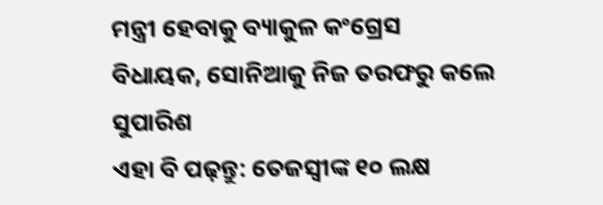ମନ୍ତ୍ରୀ ହେବାକୁ ବ୍ୟାକୁଳ କଂଗ୍ରେସ ବିଧାୟକ, ସୋନିଆକୁ ନିଜ ତରଫରୁ କଲେ ସୁପାରିଶ
ଏହା ବି ପଢ଼ନ୍ତୁ: ତେଜସ୍ୱୀଙ୍କ ୧୦ ଲକ୍ଷ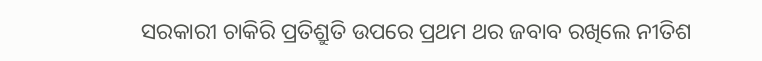ସରକାରୀ ଚାକିରି ପ୍ରତିଶ୍ରୁତି ଉପରେ ପ୍ରଥମ ଥର ଜବାବ ରଖିଲେ ନୀତିଶ